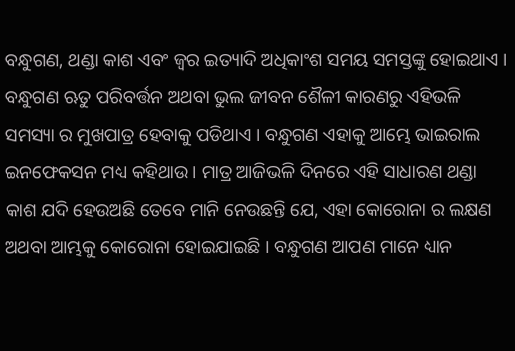ବନ୍ଧୁଗଣ, ଥଣ୍ଡା କାଶ ଏବଂ ଜ୍ୱର ଇତ୍ୟାଦି ଅଧିକାଂଶ ସମୟ ସମସ୍ତଙ୍କୁ ହୋଇଥାଏ । ବନ୍ଧୁଗଣ ଋତୁ ପରିବର୍ତ୍ତନ ଅଥବା ଭୁଲ ଜୀବନ ଶୈଳୀ କାରଣରୁ ଏହିଭଳି ସମସ୍ୟା ର ମୁଖପାତ୍ର ହେବାକୁ ପଡିଥାଏ । ବନ୍ଧୁଗଣ ଏହାକୁ ଆମ୍ଭେ ଭାଇରାଲ ଇନଫେକସନ ମଧ୍ୟ କହିଥାଉ । ମାତ୍ର ଆଜିଭଳି ଦିନରେ ଏହି ସାଧାରଣ ଥଣ୍ଡା କାଶ ଯଦି ହେଉଅଛି ତେବେ ମାନି ନେଉଛନ୍ତି ଯେ, ଏହା କୋରୋନା ର ଲକ୍ଷଣ ଅଥବା ଆମ୍ଭକୁ କୋରୋନା ହୋଇଯାଇଛି । ବନ୍ଧୁଗଣ ଆପଣ ମାନେ ଧ୍ୟାନ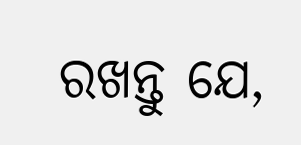ରଖନ୍ତୁ ଯେ,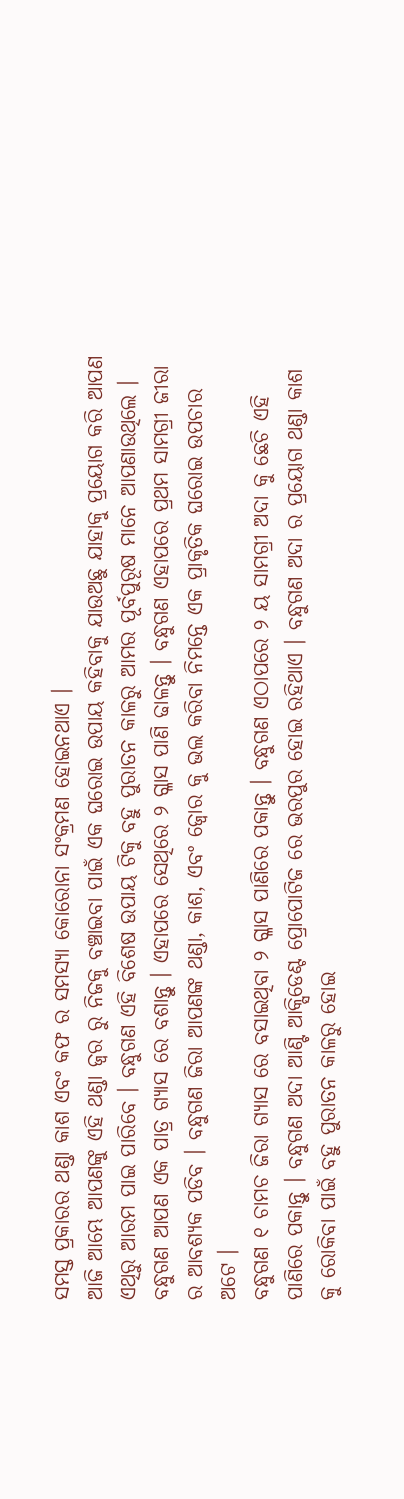ସମସ୍ତ ପ୍ରକାରର ଥଣ୍ଡା କାଶ ଏବଂ କଫ ର ସମସ୍ୟା କୋରୋନା ସଂକ୍ରମଣ ହୋଇନଥାଏ ।
ଆଜି ଆମ୍ଭେ ଆପଣଙ୍କୁ ଏହି ଥଣ୍ଡା ଜ୍ୱର ରୁ ନିଜକୁ ବଞ୍ଚାଇବା ପାଇଁ ଏକ ଘରୋଇ ଉପାୟ କହିବାକୁ ଯାଉଅଛୁ ଯାହାକୁ ପ୍ରୟୋଗ କରି ଆପଣ ଏଥିରୁ ଆରମ ପାଇ ପାରିବେ । ବନ୍ଧୁଗଣ ଏହି ବିଶେଷ ଉପାୟ ଟିକୁ ବହୁ ପୁରାତନ କାଳରୁ ଆମର ପୂର୍ବପୁରୂଷ ମାନେ ଆପଣାଉଥିଲେ । ବନ୍ଧୁଗଣ ଆପଣ ଏକ ପାତ୍ର ଗ୍ୟାସ ରେ ବଶାନ୍ତୁ । ଏହାପରେ ସେଥିରେ ୨ ଗ୍ଳାସ ପାଣି ଢାଳନ୍ତୁ । ବନ୍ଧୁଗଣ ଏହାପରେ ପ୍ରଥମ ସାମଗ୍ରୀ ଜୀରା ର ଆବଶ୍ୟକ ପଡିବ । ବନ୍ଧୁଗଣ ଜିରା ଆପଣଙ୍କ ଥଣ୍ଡା, କାଶ, ଏବଂ ଜ୍ୱୋର କୁ ଭଲ କରିବା ନିମନ୍ତେ ଏକ ପ୍ରାକୃତିକ ଘରୋଇ ଉପଚାର ଅଟେ ।
ବନ୍ଧୁଗଣ ୧ ଚାମଚ ଜିରା ଗ୍ୟାସ ରେ ବସାଇଥିବା ୨ ଗ୍ଳାସ ପାଣିରେ ପକାନ୍ତୁ । ବନ୍ଧୁଗଣ ଏଠାପରେ ୨ ୟ ସାମଗ୍ରୀ ଅଦା କୁ ଛେଚି ଏହି ପାଣିରେ ପକାନ୍ତୁ । ବନ୍ଧୁଗଣ ଅଦା ଆଣ୍ଟି ଆକ୍ସିଡେଣ୍ଟ ପ୍ରୋପୋଟିଜ ରେ ଭରପୁର ହୋଇ ରହିଥାଏ । ବନ୍ଧୁଗଣ ଅଦା ର ପ୍ରୟୋଗ ଥଣ୍ଡା କାଶ କୁ ରୋକିବା ପାଇଁ ବହୁ ପୁରାତନ କାଳରୁ ହୋଇ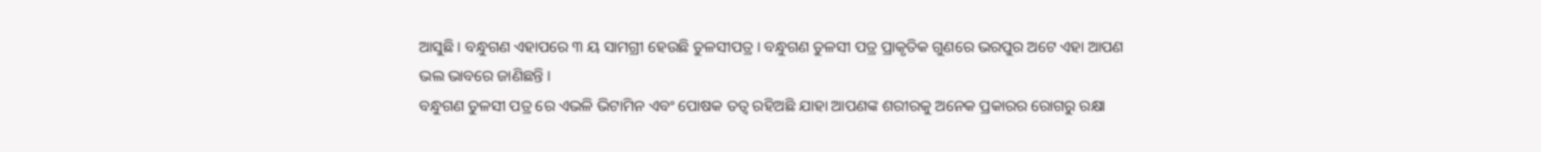ଆସୁଛି । ବନ୍ଧୁଗଣ ଏହାପରେ ୩ ୟ ସାମଗ୍ରୀ ହେଉଛି ତୁଳସୀପତ୍ର । ବନ୍ଧୁଗଣ ତୁଳସୀ ପତ୍ର ପ୍ରାକୃତିକ ଗୁଣରେ ଭରପୁର ଅଟେ ଏହା ଆପଣ ଭଲ ଭାବରେ ଜାଣିଛନ୍ତି ।
ବନ୍ଧୁଗଣ ତୁଳସୀ ପତ୍ର ରେ ଏଭଳି ଭିଟାମିନ ଏବଂ ପୋଷକ ତତ୍ଵ ରହିଅଛି ଯାହା ଆପଣଙ୍କ ଶରୀରକୁ ଅନେକ ପ୍ରକାରର ରୋଗରୁ ରକ୍ଷା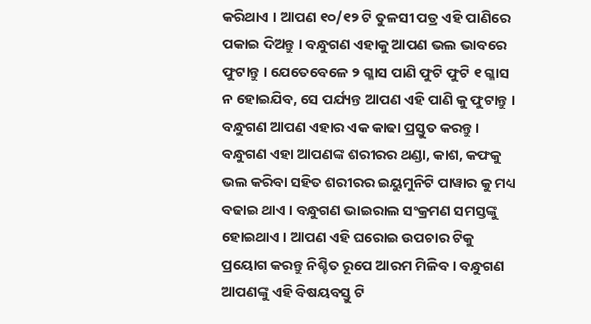କରିଥାଏ । ଆପଣ ୧୦/୧୨ ଟି ତୁଳସୀ ପତ୍ର ଏହି ପାଣିରେ ପକାଇ ଦିଅନ୍ତୁ । ବନ୍ଧୁଗଣ ଏହାକୁ ଆପଣ ଭଲ ଭାବରେ ଫୁଟାନ୍ତୁ । ଯେତେବେଳେ ୨ ଗ୍ଳାସ ପାଣି ଫୁଟି ଫୁଟି ୧ ଗ୍ଳାସ ନ ହୋଇଯିବ, ସେ ପର୍ଯ୍ୟନ୍ତ ଆପଣ ଏହି ପାଣି କୁ ଫୁଟାନ୍ତୁ । ବନ୍ଧୁଗଣ ଆପଣ ଏହାର ଏକ କାଢା ପ୍ରସ୍ତୁତ କରନ୍ତୁ । ବନ୍ଧୁଗଣ ଏହା ଆପଣଙ୍କ ଶରୀରର ଥଣ୍ଡା, କାଶ, କଫକୁ ଭଲ କରିବା ସହିତ ଶରୀରର ଇୟୁମୁନିଟି ପାୱାର କୁ ମଧ୍ୟ ବଢାଇ ଥାଏ । ବନ୍ଧୁଗଣ ଭାଇରାଲ ସଂକ୍ରମଣ ସମସ୍ତଙ୍କୁ ହୋଇଥାଏ । ଆପଣ ଏହି ଘରୋଇ ଉପଚାର ଟିକୁ ପ୍ରୟୋଗ କରନ୍ତୁ ନିଶ୍ଚିତ ରୂପେ ଆରମ ମିଳିବ । ବନ୍ଧୁଗଣ ଆପଣଙ୍କୁ ଏହି ବିଷୟବସ୍ତୁ ଟି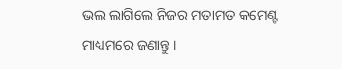ଭଲ ଲାଗିଲେ ନିଜର ମତାମତ କମେଣ୍ଟ ମାଧ୍ୟମରେ ଜଣାନ୍ତୁ ।